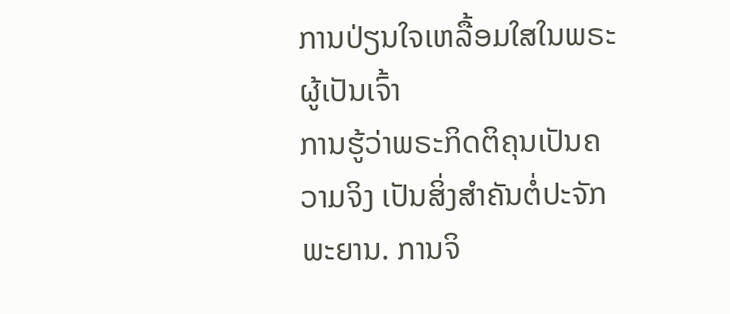ການປ່ຽນໃຈເຫລື້ອມໃສໃນພຣະຜູ້ເປັນເຈົ້າ
ການຮູ້ວ່າພຣະກິດຕິຄຸນເປັນຄວາມຈິງ ເປັນສິ່ງສຳຄັນຕໍ່ປະຈັກພະຍານ. ການຈິ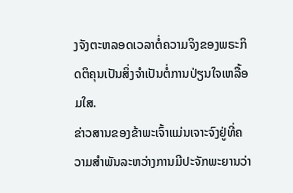ງຈັງຕະຫລອດເວລາຕໍ່ຄວາມຈິງຂອງພຣະກິດຕິຄຸນເປັນສິ່ງຈຳເປັນຕໍ່ການປ່ຽນໃຈເຫລື້ອມໃສ.
ຂ່າວສານຂອງຂ້າພະເຈົ້າແມ່ນເຈາະຈົງຢູ່ທີ່ຄວາມສຳພັນລະຫວ່າງການມີປະຈັກພະຍານວ່າ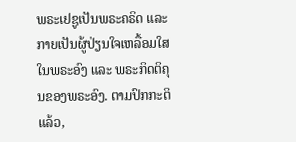ພຣະເຢຊູເປັນພຣະຄຣິດ ແລະ ກາຍເປັນຜູ້ປ່ຽນໃຈເຫລື້ອມໃສໃນພຣະອົງ ແລະ ພຣະກິດຕິຄຸນຂອງພຣະອົງ. ຕາມປົກກະຕິແລ້ວ,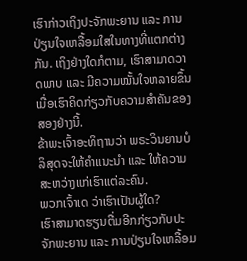ເຮົາກ່າວເຖິງປະຈັກພະຍານ ແລະ ການປ່ຽນໃຈເຫລື້ອມໃສໃນທາງທີ່ແຕກຕ່າງກັນ. ເຖິງຢ່າງໃດກໍຕາມ, ເຮົາສາມາດວາດພາບ ແລະ ມີຄວາມໝັ້ນໃຈຫລາຍຂຶ້ນ ເມື່ອເຮົາຄິດກ່ຽວກັບຄວາມສຳຄັນຂອງສອງຢ່າງນີ້.
ຂ້າພະເຈົ້າອະທິຖານວ່າ ພຣະວິນຍານບໍລິສຸດຈະໃຫ້ຄຳແນະນຳ ແລະ ໃຫ້ຄວາມສະຫວ່າງແກ່ເຮົາແຕ່ລະຄົນ.
ພວກເຈົ້າເດ ວ່າເຮົາເປັນຜູ້ໃດ?
ເຮົາສາມາດຮຽນຕື່ມອີກກ່ຽວກັບປະຈັກພະຍານ ແລະ ການປ່ຽນໃຈເຫລື້ອມ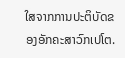ໃສຈາກການປະຕິບັດຂອງອັກຄະສາວົກເປໂຕ.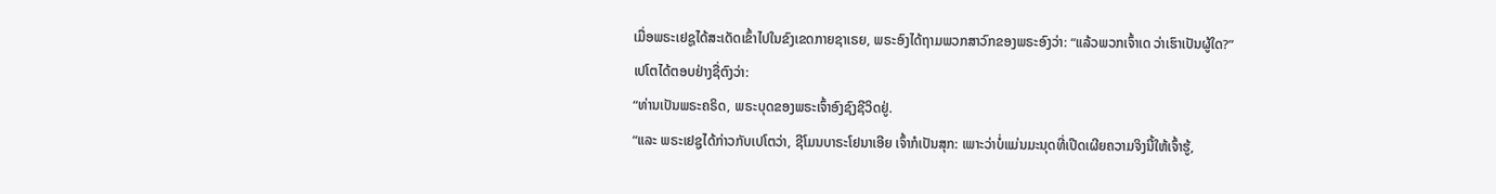ເມື່ອພຣະເຢຊູໄດ້ສະເດັດເຂົ້າໄປໃນຂົງເຂດກາຍຊາເຣຍ, ພຣະອົງໄດ້ຖາມພວກສາວົກຂອງພຣະອົງວ່າ: “ແລ້ວພວກເຈົ້າເດ ວ່າເຮົາເປັນຜູ້ໃດ?”
ເປໂຕໄດ້ຕອບຢ່າງຊື່ຕົງວ່າ:
“ທ່ານເປັນພຣະຄຣິດ, ພຣະບຸດຂອງພຣະເຈົ້າອົງຊົງຊີວິດຢູ່.
“ແລະ ພຣະເຢຊູໄດ້ກ່າວກັບເປໂຕວ່າ, ຊີໂມນບາຣະໂຢນາເອີຍ ເຈົ້າກໍເປັນສຸກ: ເພາະວ່າບໍ່ແມ່ນມະນຸດທີ່ເປີດເຜີຍຄວາມຈິງນີ້ໃຫ້ເຈົ້າຮູ້,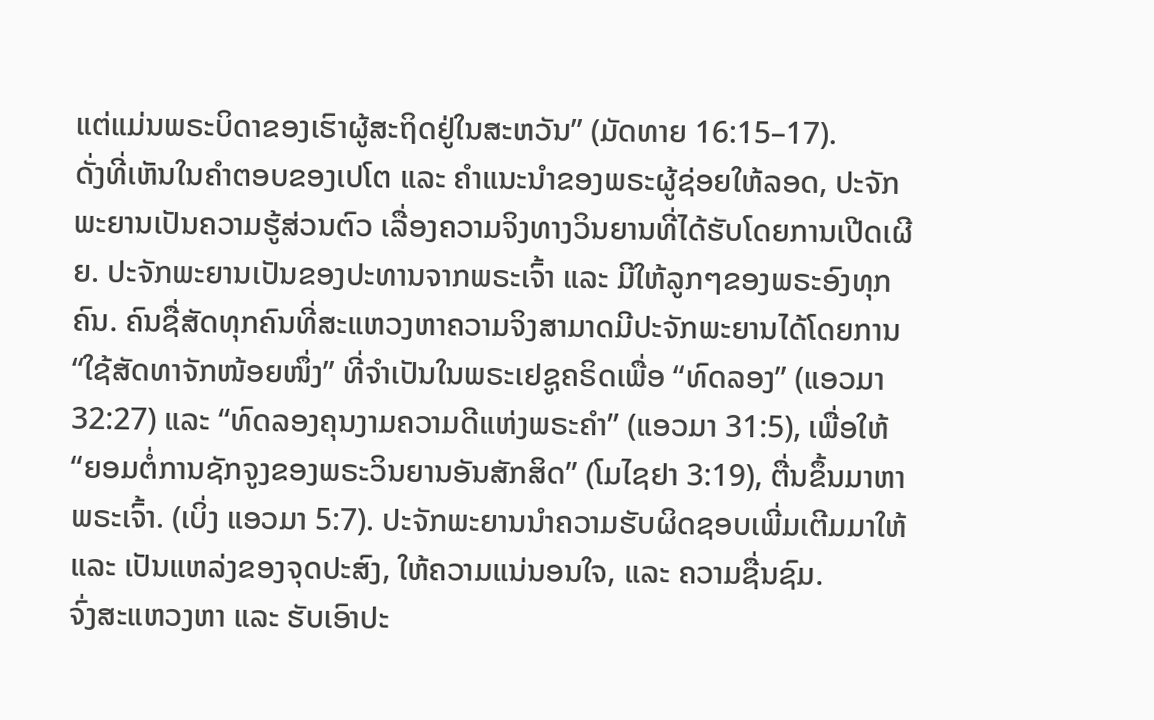ແຕ່ແມ່ນພຣະບິດາຂອງເຮົາຜູ້ສະຖິດຢູ່ໃນສະຫວັນ” (ມັດທາຍ 16:15–17).
ດັ່ງທີ່ເຫັນໃນຄຳຕອບຂອງເປໂຕ ແລະ ຄຳແນະນຳຂອງພຣະຜູ້ຊ່ອຍໃຫ້ລອດ, ປະຈັກພະຍານເປັນຄວາມຮູ້ສ່ວນຕົວ ເລື່ອງຄວາມຈິງທາງວິນຍານທີ່ໄດ້ຮັບໂດຍການເປີດເຜີຍ. ປະຈັກພະຍານເປັນຂອງປະທານຈາກພຣະເຈົ້າ ແລະ ມີໃຫ້ລູກໆຂອງພຣະອົງທຸກຄົນ. ຄົນຊື່ສັດທຸກຄົນທີ່ສະແຫວງຫາຄວາມຈິງສາມາດມີປະຈັກພະຍານໄດ້ໂດຍການ “ໃຊ້ສັດທາຈັກໜ້ອຍໜຶ່ງ” ທີ່ຈຳເປັນໃນພຣະເຢຊູຄຣິດເພື່ອ “ທົດລອງ” (ແອວມາ 32:27) ແລະ “ທົດລອງຄຸນງາມຄວາມດີແຫ່ງພຣະຄຳ” (ແອວມາ 31:5), ເພື່ອໃຫ້ “ຍອມຕໍ່ການຊັກຈູງຂອງພຣະວິນຍານອັນສັກສິດ” (ໂມໄຊຢາ 3:19), ຕື່ນຂຶ້ນມາຫາພຣະເຈົ້າ. (ເບິ່ງ ແອວມາ 5:7). ປະຈັກພະຍານນຳຄວາມຮັບຜິດຊອບເພີ່ມເຕີມມາໃຫ້ ແລະ ເປັນແຫລ່ງຂອງຈຸດປະສົງ, ໃຫ້ຄວາມແນ່ນອນໃຈ, ແລະ ຄວາມຊື່ນຊົມ.
ຈົ່ງສະແຫວງຫາ ແລະ ຮັບເອົາປະ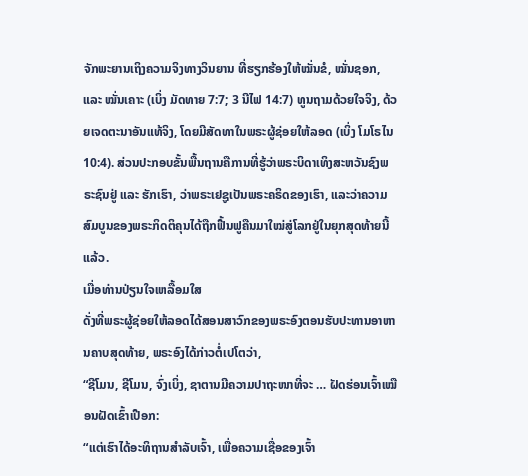ຈັກພະຍານເຖິງຄວາມຈິງທາງວິນຍານ ທີ່ຮຽກຮ້ອງໃຫ້ໝັ່ນຂໍ, ໝັ່ນຊອກ, ແລະ ໝັ່ນເຄາະ (ເບິ່ງ ມັດທາຍ 7:7; 3 ນີໄຟ 14:7) ທູນຖາມດ້ວຍໃຈຈິງ, ດ້ວຍເຈດຕະນາອັນແທ້ຈິງ, ໂດຍມີສັດທາໃນພຣະຜູ້ຊ່ອຍໃຫ້ລອດ (ເບິ່ງ ໂມໂຣໄນ 10:4). ສ່ວນປະກອບຂັ້ນພື້ນຖານຄືການທີ່ຮູ້ວ່າພຣະບິດາເທິງສະຫວັນຊົງພຣະຊົນຢູ່ ແລະ ຮັກເຮົາ, ວ່າພຣະເຢຊູເປັນພຣະຄຣິດຂອງເຮົາ, ແລະວ່າຄວາມສົມບູນຂອງພຣະກິດຕິຄຸນໄດ້ຖືກຟື້ນຟູຄືນມາໃໝ່ສູ່ໂລກຢູ່ໃນຍຸກສຸດທ້າຍນີ້ແລ້ວ.
ເມື່ອທ່ານປ່ຽນໃຈເຫລື້ອມໃສ
ດັ່ງທີ່ພຣະຜູ້ຊ່ອຍໃຫ້ລອດໄດ້ສອນສາວົກຂອງພຣະອົງຕອນຮັບປະທານອາຫານຄາບສຸດທ້າຍ, ພຣະອົງໄດ້ກ່າວຕໍ່ເປໂຕວ່າ,
“ຊີໂມນ, ຊີໂມນ, ຈົ່ງເບິ່ງ, ຊາຕານມີຄວາມປາຖະໜາທີ່ຈະ … ຝັດຮ່ອນເຈົ້າເໝືອນຝັດເຂົ້າເປືອກ:
“ແຕ່ເຮົາໄດ້ອະທິຖານສຳລັບເຈົ້າ, ເພື່ອຄວາມເຊື່ອຂອງເຈົ້າ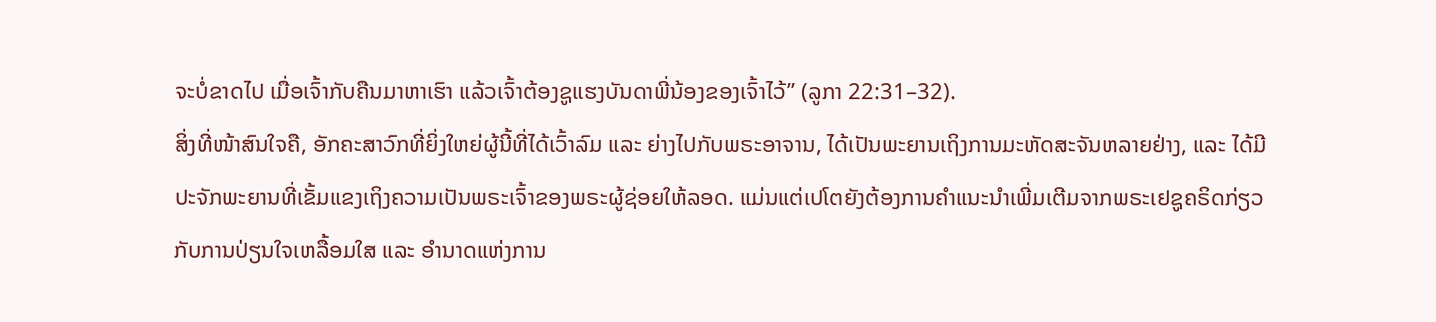ຈະບໍ່ຂາດໄປ ເມື່ອເຈົ້າກັບຄືນມາຫາເຮົາ ແລ້ວເຈົ້າຕ້ອງຊູແຮງບັນດາພີ່ນ້ອງຂອງເຈົ້າໄວ້” (ລູກາ 22:31–32).
ສິ່ງທີ່ໜ້າສົນໃຈຄື, ອັກຄະສາວົກທີ່ຍິ່ງໃຫຍ່ຜູ້ນີ້ທີ່ໄດ້ເວົ້າລົມ ແລະ ຍ່າງໄປກັບພຣະອາຈານ, ໄດ້ເປັນພະຍານເຖິງການມະຫັດສະຈັນຫລາຍຢ່າງ, ແລະ ໄດ້ມີປະຈັກພະຍານທີ່ເຂັ້ມແຂງເຖິງຄວາມເປັນພຣະເຈົ້າຂອງພຣະຜູ້ຊ່ອຍໃຫ້ລອດ. ແມ່ນແຕ່ເປໂຕຍັງຕ້ອງການຄຳແນະນຳເພີ່ມເຕີມຈາກພຣະເຢຊູຄຣິດກ່ຽວກັບການປ່ຽນໃຈເຫລື້ອມໃສ ແລະ ອຳນາດແຫ່ງການ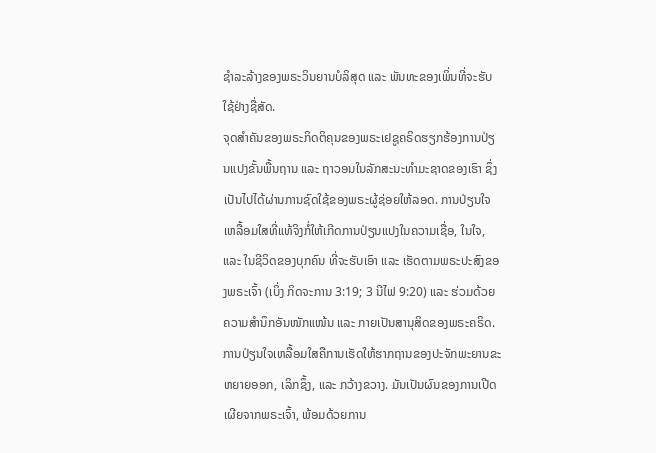ຊຳລະລ້າງຂອງພຣະວິນຍານບໍລິສຸດ ແລະ ພັນທະຂອງເພິ່ນທີ່ຈະຮັບໃຊ້ຢ່າງຊື່ສັດ.
ຈຸດສຳຄັນຂອງພຣະກິດຕິຄຸນຂອງພຣະເຢຊູຄຣິດຮຽກຮ້ອງການປ່ຽນແປງຂັ້ນພື້ນຖານ ແລະ ຖາວອນໃນລັກສະນະທຳມະຊາດຂອງເຮົາ ຊຶ່ງເປັນໄປໄດ້ຜ່ານການຊົດໃຊ້ຂອງພຣະຜູ້ຊ່ອຍໃຫ້ລອດ. ການປ່ຽນໃຈເຫລື້ອມໃສທີ່ແທ້ຈິງກໍ່ໃຫ້ເກີດການປ່ຽນແປງໃນຄວາມເຊື່ອ, ໃນໃຈ, ແລະ ໃນຊີວິດຂອງບຸກຄົນ ທີ່ຈະຮັບເອົາ ແລະ ເຮັດຕາມພຣະປະສົງຂອງພຣະເຈົ້າ (ເບິ່ງ ກິດຈະການ 3:19; 3 ນີໄຟ 9:20) ແລະ ຮ່ວມດ້ວຍຄວາມສຳນຶກອັນໜັກແໜ້ນ ແລະ ກາຍເປັນສານຸສິດຂອງພຣະຄຣິດ.
ການປ່ຽນໃຈເຫລື້ອມໃສຄືການເຮັດໃຫ້ຮາກຖານຂອງປະຈັກພະຍານຂະຫຍາຍອອກ, ເລິກຊຶ້ງ, ແລະ ກວ້າງຂວາງ. ມັນເປັນຜົນຂອງການເປີດເຜີຍຈາກພຣະເຈົ້າ, ພ້ອມດ້ວຍການ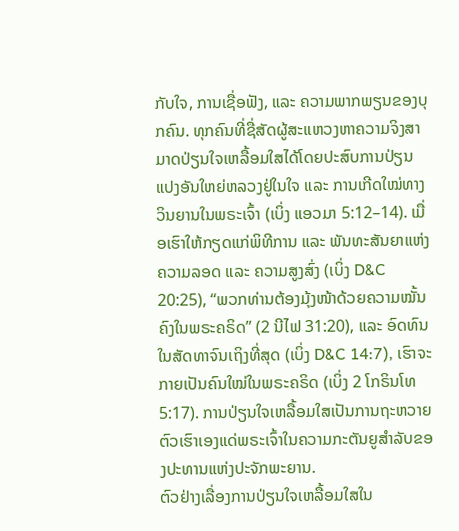ກັບໃຈ, ການເຊື່ອຟັງ, ແລະ ຄວາມພາກພຽນຂອງບຸກຄົນ. ທຸກຄົນທີ່ຊື່ສັດຜູ້ສະແຫວງຫາຄວາມຈິງສາມາດປ່ຽນໃຈເຫລື້ອມໃສໄດ້ໂດຍປະສົບການປ່ຽນແປງອັນໃຫຍ່ຫລວງຢູ່ໃນໃຈ ແລະ ການເກີດໃໝ່ທາງວິນຍານໃນພຣະເຈົ້າ (ເບິ່ງ ແອວມາ 5:12–14). ເມື່ອເຮົາໃຫ້ກຽດແກ່ພິທີການ ແລະ ພັນທະສັນຍາແຫ່ງຄວາມລອດ ແລະ ຄວາມສູງສົ່ງ (ເບິ່ງ D&C 20:25), “ພວກທ່ານຕ້ອງມຸ້ງໜ້າດ້ວຍຄວາມໝັ້ນຄົງໃນພຣະຄຣິດ” (2 ນີໄຟ 31:20), ແລະ ອົດທົນໃນສັດທາຈົນເຖິງທີ່ສຸດ (ເບິ່ງ D&C 14:7), ເຮົາຈະກາຍເປັນຄົນໃໝ່ໃນພຣະຄຣິດ (ເບິ່ງ 2 ໂກຣິນໂທ 5:17). ການປ່ຽນໃຈເຫລື້ອມໃສເປັນການຖະຫວາຍຕົວເຮົາເອງແດ່ພຣະເຈົ້າໃນຄວາມກະຕັນຍູສຳລັບຂອງປະທານແຫ່ງປະຈັກພະຍານ.
ຕົວຢ່າງເລື່ອງການປ່ຽນໃຈເຫລື້ອມໃສໃນ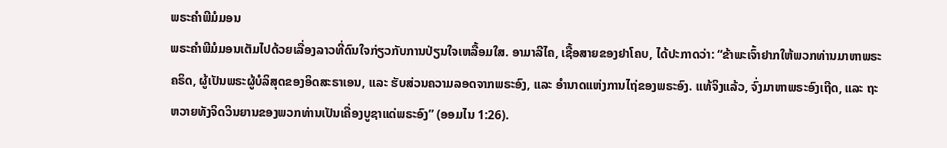ພຣະຄຳພີມໍມອນ
ພຣະຄຳພີມໍມອນເຕັມໄປດ້ວຍເລື່ອງລາວທີ່ດົນໃຈກ່ຽວກັບການປ່ຽນໃຈເຫລື້ອມໃສ. ອາມາລີໄຄ, ເຊື້ອສາຍຂອງຢາໂຄບ, ໄດ້ປະກາດວ່າ: “ຂ້າພະເຈົ້າຢາກໃຫ້ພວກທ່ານມາຫາພຣະຄຣິດ, ຜູ້ເປັນພຣະຜູ້ບໍລິສຸດຂອງອິດສະຣາເອນ, ແລະ ຮັບສ່ວນຄວາມລອດຈາກພຣະອົງ, ແລະ ອຳນາດແຫ່ງການໄຖ່ຂອງພຣະອົງ. ແທ້ຈິງແລ້ວ, ຈົ່ງມາຫາພຣະອົງເຖີດ, ແລະ ຖະຫວາຍທັງຈິດວິນຍານຂອງພວກທ່ານເປັນເຄື່ອງບູຊາແດ່ພຣະອົງ” (ອອມໄນ 1:26).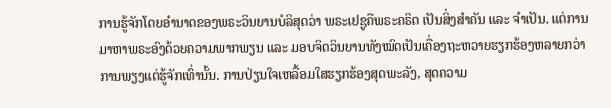ການຮູ້ຈັກໂດຍອຳນາດຂອງພຣະວິນຍານບໍລິສຸດວ່າ ພຣະເຢຊູຄືພຣະຄຣິດ ເປັນສິ່ງສຳຄັນ ແລະ ຈຳເປັນ. ແຕ່ການມາຫາພຣະອົງດ້ວຍຄວາມພາກພຽນ ແລະ ມອບຈິດວິນຍານທັງໝົດເປັນເຄື່ອງຖະຫວາຍຮຽກຮ້ອງຫລາຍກວ່າການພຽງແຕ່ຮູ້ຈັກເທົ່ານັ້ນ. ການປ່ຽນໃຈເຫລື້ອມໃສຮຽກຮ້ອງສຸດພະລັງ, ສຸດຄວາມ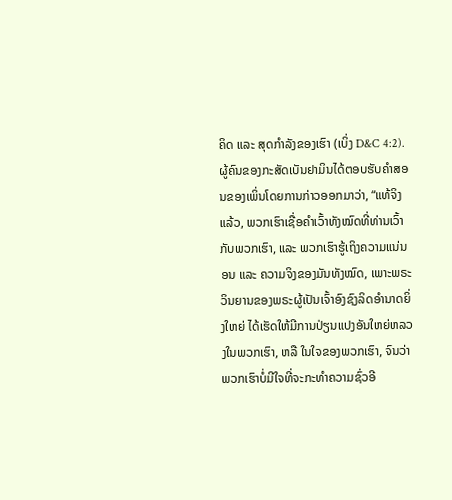ຄິດ ແລະ ສຸດກຳລັງຂອງເຮົາ (ເບິ່ງ D&C 4:2).
ຜູ້ຄົນຂອງກະສັດເບັນຢາມິນໄດ້ຕອບຮັບຄຳສອນຂອງເພິ່ນໂດຍການກ່າວອອກມາວ່າ, “ແທ້ຈິງແລ້ວ, ພວກເຮົາເຊື່ອຄຳເວົ້າທັງໝົດທີ່ທ່ານເວົ້າກັບພວກເຮົາ, ແລະ ພວກເຮົາຮູ້ເຖິງຄວາມແນ່ນອນ ແລະ ຄວາມຈິງຂອງມັນທັງໝົດ, ເພາະພຣະວິນຍານຂອງພຣະຜູ້ເປັນເຈົ້າອົງຊົງລິດອຳນາດຍິ່ງໃຫຍ່ ໄດ້ເຮັດໃຫ້ມີການປ່ຽນແປງອັນໃຫຍ່ຫລວງໃນພວກເຮົາ, ຫລື ໃນໃຈຂອງພວກເຮົາ, ຈົນວ່າພວກເຮົາບໍ່ມີໃຈທີ່ຈະກະທຳຄວາມຊົ່ວອີ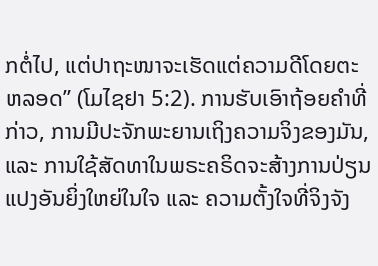ກຕໍ່ໄປ, ແຕ່ປາຖະໜາຈະເຮັດແຕ່ຄວາມດີໂດຍຕະຫລອດ” (ໂມໄຊຢາ 5:2). ການຮັບເອົາຖ້ອຍຄຳທີ່ກ່າວ, ການມີປະຈັກພະຍານເຖິງຄວາມຈິງຂອງມັນ, ແລະ ການໃຊ້ສັດທາໃນພຣະຄຣິດຈະສ້າງການປ່ຽນແປງອັນຍິ່ງໃຫຍ່ໃນໃຈ ແລະ ຄວາມຕັ້ງໃຈທີ່ຈິງຈັງ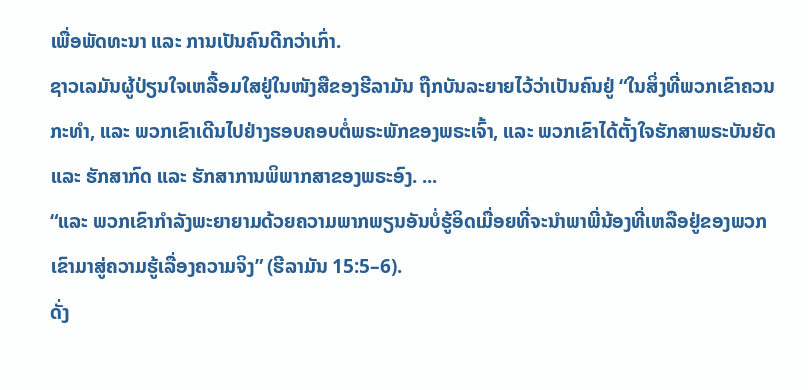ເພື່ອພັດທະນາ ແລະ ການເປັນຄົນດີກວ່າເກົ່າ.
ຊາວເລມັນຜູ້ປ່ຽນໃຈເຫລື້ອມໃສຢູ່ໃນໜັງສືຂອງຮີລາມັນ ຖືກບັນລະຍາຍໄວ້ວ່າເປັນຄົນຢູ່ “ໃນສິ່ງທີ່ພວກເຂົາຄວນກະທຳ, ແລະ ພວກເຂົາເດີນໄປຢ່າງຮອບຄອບຕໍ່ພຣະພັກຂອງພຣະເຈົ້າ, ແລະ ພວກເຂົາໄດ້ຕັ້ງໃຈຮັກສາພຣະບັນຍັດ ແລະ ຮັກສາກົດ ແລະ ຮັກສາການພິພາກສາຂອງພຣະອົງ. ...
“ແລະ ພວກເຂົາກຳລັງພະຍາຍາມດ້ວຍຄວາມພາກພຽນອັນບໍ່ຮູ້ອິດເມື່ອຍທີ່ຈະນຳພາພີ່ນ້ອງທີ່ເຫລືອຢູ່ຂອງພວກເຂົາມາສູ່ຄວາມຮູ້ເລື່ອງຄວາມຈິງ” (ຮີລາມັນ 15:5–6).
ດັ່ງ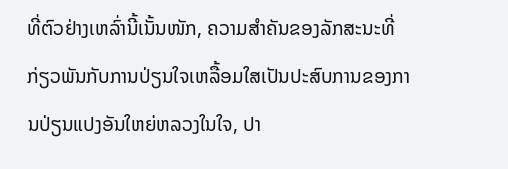ທີ່ຕົວຢ່າງເຫລົ່ານີ້ເນັ້ນໜັກ, ຄວາມສຳຄັນຂອງລັກສະນະທີ່ກ່ຽວພັນກັບການປ່ຽນໃຈເຫລື້ອມໃສເປັນປະສົບການຂອງການປ່ຽນແປງອັນໃຫຍ່ຫລວງໃນໃຈ, ປາ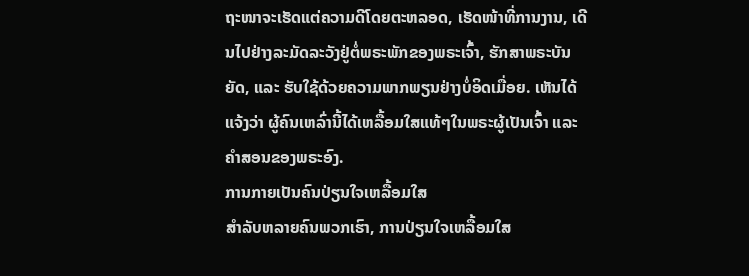ຖະໜາຈະເຮັດແຕ່ຄວາມດີໂດຍຕະຫລອດ, ເຮັດໜ້າທີ່ການງານ, ເດີນໄປຢ່າງລະມັດລະວັງຢູ່ຕໍ່ພຣະພັກຂອງພຣະເຈົ້າ, ຮັກສາພຣະບັນຍັດ, ແລະ ຮັບໃຊ້ດ້ວຍຄວາມພາກພຽນຢ່າງບໍ່ອິດເມື່ອຍ. ເຫັນໄດ້ແຈ້ງວ່າ ຜູ້ຄົນເຫລົ່ານີ້ໄດ້ເຫລື້ອມໃສແທ້ໆໃນພຣະຜູ້ເປັນເຈົ້າ ແລະ ຄຳສອນຂອງພຣະອົງ.
ການກາຍເປັນຄົນປ່ຽນໃຈເຫລື້ອມໃສ
ສຳລັບຫລາຍຄົນພວກເຮົາ, ການປ່ຽນໃຈເຫລື້ອມໃສ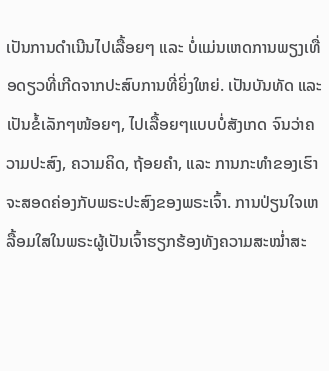ເປັນການດຳເນີນໄປເລື້ອຍໆ ແລະ ບໍ່ແມ່ນເຫດການພຽງເທື່ອດຽວທີ່ເກີດຈາກປະສົບການທີ່ຍິ່ງໃຫຍ່. ເປັນບັນທັດ ແລະ ເປັນຂໍ້ເລັກໆໜ້ອຍໆ, ໄປເລື້ອຍໆແບບບໍ່ສັງເກດ ຈົນວ່າຄວາມປະສົງ, ຄວາມຄິດ, ຖ້ອຍຄຳ, ແລະ ການກະທຳຂອງເຮົາຈະສອດຄ່ອງກັບພຣະປະສົງຂອງພຣະເຈົ້າ. ການປ່ຽນໃຈເຫລື້ອມໃສໃນພຣະຜູ້ເປັນເຈົ້າຮຽກຮ້ອງທັງຄວາມສະໝ່ຳສະ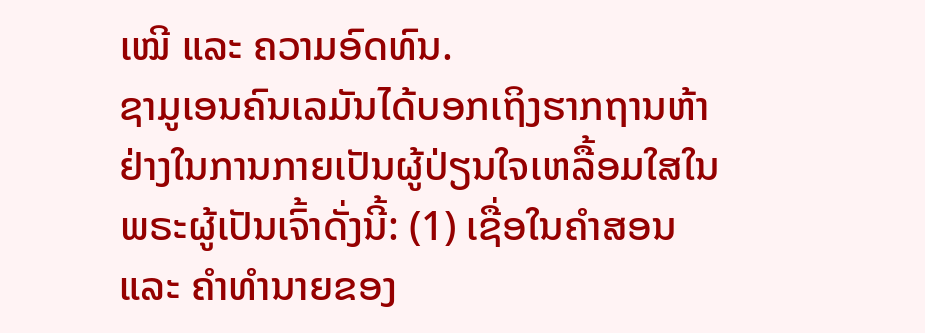ເໝີ ແລະ ຄວາມອົດທົນ.
ຊາມູເອນຄົນເລມັນໄດ້ບອກເຖິງຮາກຖານຫ້າຢ່າງໃນການກາຍເປັນຜູ້ປ່ຽນໃຈເຫລື້ອມໃສໃນພຣະຜູ້ເປັນເຈົ້າດັ່ງນີ້: (1) ເຊື່ອໃນຄຳສອນ ແລະ ຄຳທຳນາຍຂອງ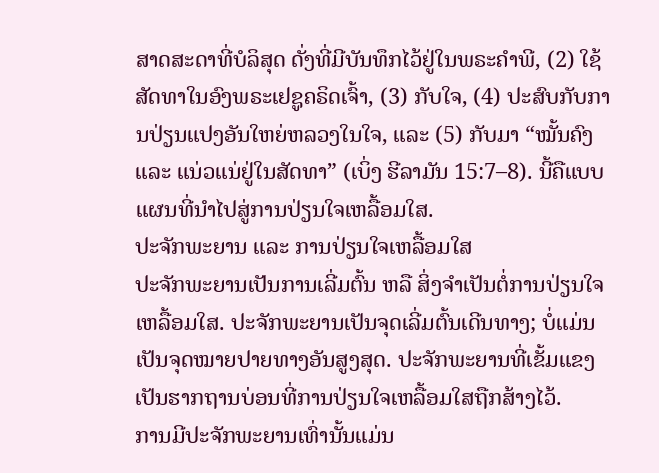ສາດສະດາທີ່ບໍລິສຸດ ດັ່ງທີ່ມີບັນທຶກໄວ້ຢູ່ໃນພຣະຄຳພີ, (2) ໃຊ້ສັດທາໃນອົງພຣະເຢຊູຄຣິດເຈົ້າ, (3) ກັບໃຈ, (4) ປະສົບກັບການປ່ຽນແປງອັນໃຫຍ່ຫລວງໃນໃຈ, ແລະ (5) ກັບມາ “ໝັ້ນຄົງ ແລະ ແນ່ວແນ່ຢູ່ໃນສັດທາ” (ເບິ່ງ ຮີລາມັນ 15:7–8). ນີ້ຄືແບບແຜນທີ່ນຳໄປສູ່ການປ່ຽນໃຈເຫລື້ອມໃສ.
ປະຈັກພະຍານ ແລະ ການປ່ຽນໃຈເຫລື້ອມໃສ
ປະຈັກພະຍານເປັນການເລີ່ມຕົ້ນ ຫລື ສິ່ງຈຳເປັນຕໍ່ການປ່ຽນໃຈເຫລື້ອມໃສ. ປະຈັກພະຍານເປັນຈຸດເລີ່ມຕົ້ນເດີນທາງ; ບໍ່ແມ່ນເປັນຈຸດໝາຍປາຍທາງອັນສູງສຸດ. ປະຈັກພະຍານທີ່ເຂັ້ມແຂງເປັນຮາກຖານບ່ອນທີ່ການປ່ຽນໃຈເຫລື້ອມໃສຖືກສ້າງໄວ້.
ການມີປະຈັກພະຍານເທົ່ານັ້ນແມ່ນ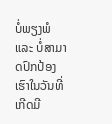ບໍ່ພຽງພໍ ແລະ ບໍ່ສາມາດປົກປ້ອງເຮົາໃນວັນທີ່ເກີດມີ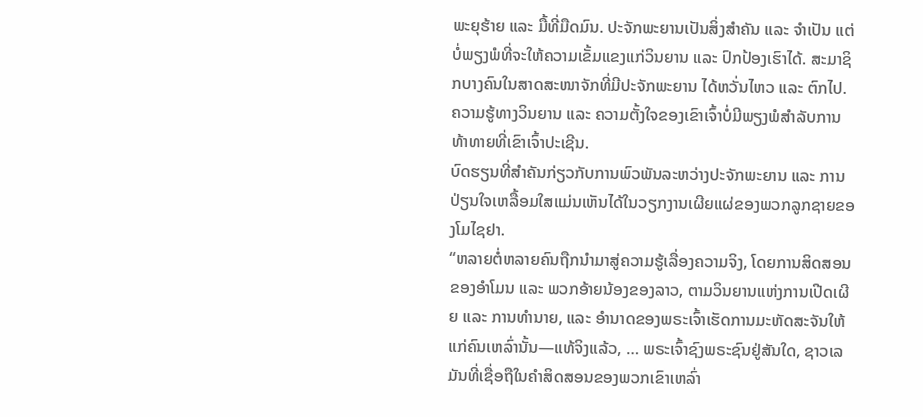ພະຍຸຮ້າຍ ແລະ ມື້ທີ່ມືດມົນ. ປະຈັກພະຍານເປັນສິ່ງສຳຄັນ ແລະ ຈຳເປັນ ແຕ່ບໍ່ພຽງພໍທີ່ຈະໃຫ້ຄວາມເຂັ້ມແຂງແກ່ວິນຍານ ແລະ ປົກປ້ອງເຮົາໄດ້. ສະມາຊິກບາງຄົນໃນສາດສະໜາຈັກທີ່ມີປະຈັກພະຍານ ໄດ້ຫວັ່ນໄຫວ ແລະ ຕົກໄປ. ຄວາມຮູ້ທາງວິນຍານ ແລະ ຄວາມຕັ້ງໃຈຂອງເຂົາເຈົ້າບໍ່ມີພຽງພໍສຳລັບການທ້າທາຍທີ່ເຂົາເຈົ້າປະເຊີນ.
ບົດຮຽນທີ່ສຳຄັນກ່ຽວກັບການພົວພັນລະຫວ່າງປະຈັກພະຍານ ແລະ ການປ່ຽນໃຈເຫລື້ອມໃສແມ່ນເຫັນໄດ້ໃນວຽກງານເຜີຍແຜ່ຂອງພວກລູກຊາຍຂອງໂມໄຊຢາ.
“ຫລາຍຕໍ່ຫລາຍຄົນຖືກນຳມາສູ່ຄວາມຮູ້ເລື່ອງຄວາມຈິງ, ໂດຍການສິດສອນຂອງອຳໂມນ ແລະ ພວກອ້າຍນ້ອງຂອງລາວ, ຕາມວິນຍານແຫ່ງການເປີດເຜີຍ ແລະ ການທຳນາຍ, ແລະ ອຳນາດຂອງພຣະເຈົ້າເຮັດການມະຫັດສະຈັນໃຫ້ແກ່ຄົນເຫລົ່ານັ້ນ—ແທ້ຈິງແລ້ວ, … ພຣະເຈົ້າຊົງພຣະຊົນຢູ່ສັນໃດ, ຊາວເລມັນທີ່ເຊື່ອຖືໃນຄຳສິດສອນຂອງພວກເຂົາເຫລົ່າ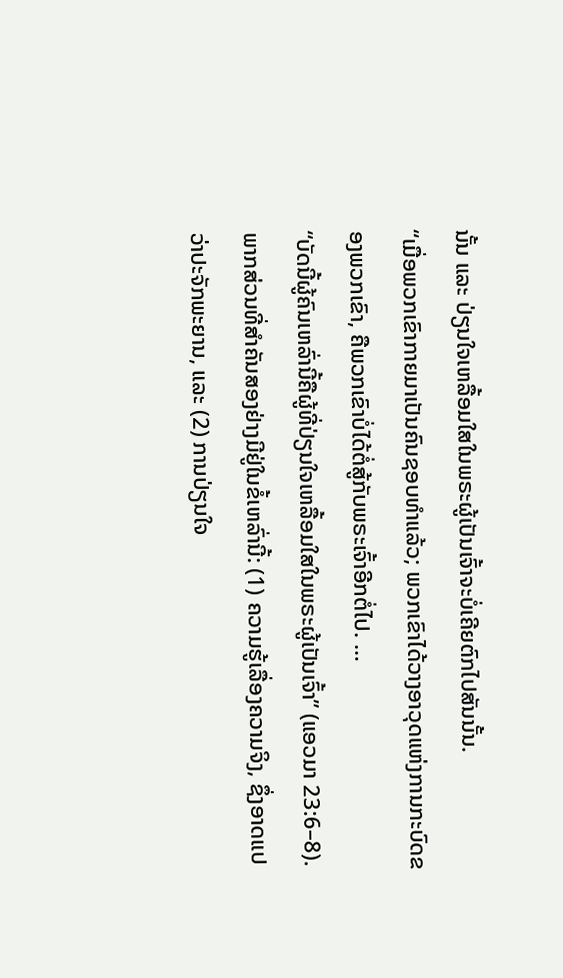ນັ້ນ ແລະ ປ່ຽນໃຈເຫລື້ອມໃສໃນພຣະຜູ້ເປັນເຈົ້າຈະບໍ່ເຄີຍຕົກໄປສັນນັ້ນ.
“ເມື່ອພວກເຂົາກາຍມາເປັນຄົນຊອບທຳແລ້ວ; ພວກເຂົາໄດ້ວາງອາວຸດແຫ່ງການກະບົດຂອງພວກເຂົາ, ຄືພວກເຂົາບໍ່ໄດ້ຕໍ່ສູ້ກັບພຣະເຈົ້າອີກຕໍ່ໄປ. …
“ບັດນີ້ຜູ້ຄົນເຫລົ່ານີ້ຄືຜູ້ທີ່ປ່ຽນໃຈເຫລື້ອມໃສໃນພຣະຜູ້ເປັນເຈົ້າ” (ແອວມາ 23:6–8).
ພາກສ່ວນທີ່ສຳຄັນສອງຢ່າງມີຢູ່ໃນຂໍ້ເຫລົ່ານີ້: (1) ຄວາມຮູ້ເລື່ອງຄວາມຈິງ, ຊຶ່ງອາດແປວ່າປະຈັກພະຍານ, ແລະ (2) ການປ່ຽນໃຈ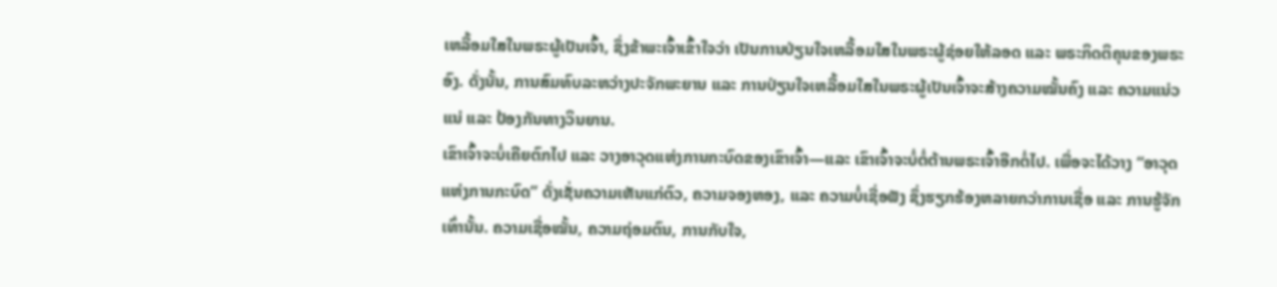ເຫລື້ອມໃສໃນພຣະຜູ້ເປັນເຈົ້າ, ຊຶ່ງຂ້າພະເຈົ້າເຂົ້າໃຈວ່າ ເປັນການປ່ຽນໃຈເຫລື້ອມໃສໃນພຣະຜູ້ຊ່ອຍໃຫ້ລອດ ແລະ ພຣະກິດຕິຄຸນຂອງພຣະອົງ. ດັ່ງນັ້ນ, ການສົມທົບລະຫວ່າງປະຈັກພະຍານ ແລະ ການປ່ຽນໃຈເຫລື້ອມໃສໃນພຣະຜູ້ເປັນເຈົ້າຈະສ້າງຄວາມໝັ້ນຄົງ ແລະ ຄວາມແນ່ວແນ່ ແລະ ປ້ອງກັນທາງວິນຍານ.
ເຂົາເຈົ້າຈະບໍ່ເຄີຍຕົກໄປ ແລະ ວາງອາວຸດແຫ່ງການກະບົດຂອງເຂົາເຈົ້າ—ແລະ ເຂົາເຈົ້າຈະບໍ່ຕໍ່ຕ້ານພຣະເຈົ້າອີກຕໍ່ໄປ. ເພື່ອຈະໄດ້ວາງ “ອາວຸດແຫ່ງການກະບົດ” ດັ່ງເຊັ່ນຄວາມເຫັນແກ່ຕົວ, ຄວາມຈອງຫອງ, ແລະ ຄວາມບໍ່ເຊື່ອຟັງ ຊຶ່ງຮຽກຮ້ອງຫລາຍກວ່າການເຊື່ອ ແລະ ການຮູ້ຈັກເທົ່ານັ້ນ. ຄວາມເຊື່ອໝັ້ນ, ຄວາມຖ່ອມຕົນ, ການກັບໃຈ,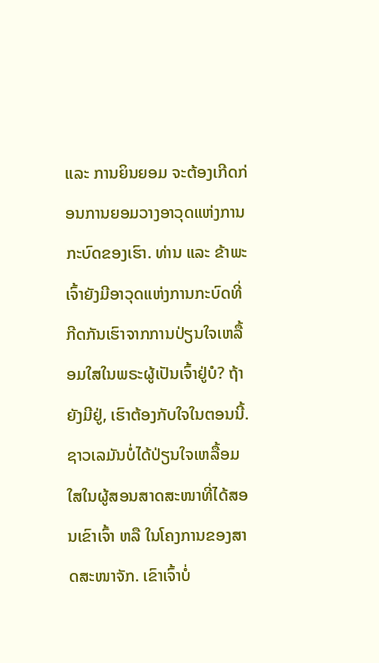ແລະ ການຍິນຍອມ ຈະຕ້ອງເກີດກ່ອນການຍອມວາງອາວຸດແຫ່ງການກະບົດຂອງເຮົາ. ທ່ານ ແລະ ຂ້າພະເຈົ້າຍັງມີອາວຸດແຫ່ງການກະບົດທີ່ກີດກັນເຮົາຈາກການປ່ຽນໃຈເຫລື້ອມໃສໃນພຣະຜູ້ເປັນເຈົ້າຢູ່ບໍ? ຖ້າຍັງມີຢູ່, ເຮົາຕ້ອງກັບໃຈໃນຕອນນີ້.
ຊາວເລມັນບໍ່ໄດ້ປ່ຽນໃຈເຫລື້ອມໃສໃນຜູ້ສອນສາດສະໜາທີ່ໄດ້ສອນເຂົາເຈົ້າ ຫລື ໃນໂຄງການຂອງສາດສະໜາຈັກ. ເຂົາເຈົ້າບໍ່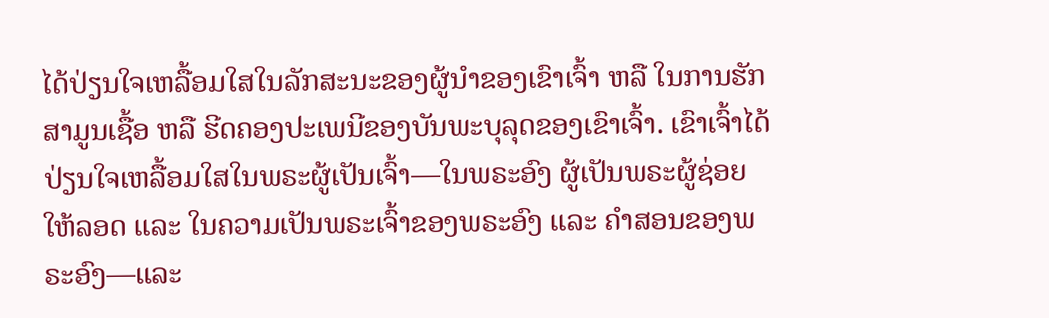ໄດ້ປ່ຽນໃຈເຫລື້ອມໃສໃນລັກສະນະຂອງຜູ້ນຳຂອງເຂົາເຈົ້າ ຫລື ໃນການຮັກສາມູນເຊື້ອ ຫລື ຮີດຄອງປະເພນີຂອງບັນພະບຸລຸດຂອງເຂົາເຈົ້າ. ເຂົາເຈົ້າໄດ້ປ່ຽນໃຈເຫລື້ອມໃສໃນພຣະຜູ້ເປັນເຈົ້າ—ໃນພຣະອົງ ຜູ້ເປັນພຣະຜູ້ຊ່ອຍໃຫ້ລອດ ແລະ ໃນຄວາມເປັນພຣະເຈົ້າຂອງພຣະອົງ ແລະ ຄຳສອນຂອງພຣະອົງ—ແລະ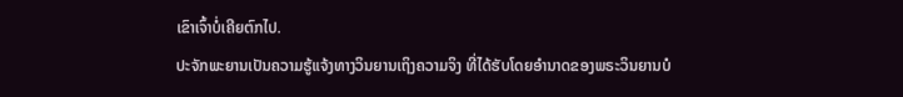ເຂົາເຈົ້າບໍ່ເຄີຍຕົກໄປ.
ປະຈັກພະຍານເປັນຄວາມຮູ້ແຈ້ງທາງວິນຍານເຖິງຄວາມຈິງ ທີ່ໄດ້ຮັບໂດຍອຳນາດຂອງພຣະວິນຍານບໍ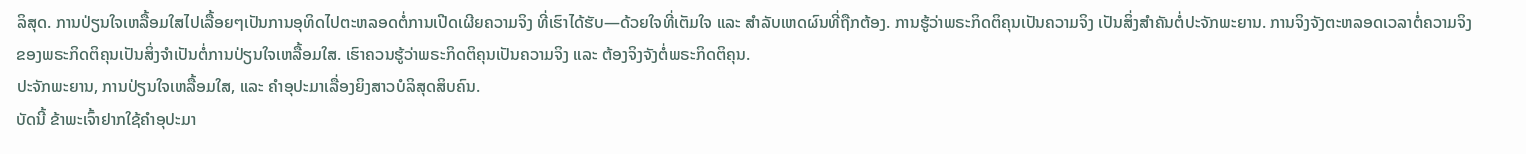ລິສຸດ. ການປ່ຽນໃຈເຫລື້ອມໃສໄປເລື້ອຍໆເປັນການອຸທິດໄປຕະຫລອດຕໍ່ການເປີດເຜີຍຄວາມຈິງ ທີ່ເຮົາໄດ້ຮັບ—ດ້ວຍໃຈທີ່ເຕັມໃຈ ແລະ ສຳລັບເຫດຜົນທີ່ຖືກຕ້ອງ. ການຮູ້ວ່າພຣະກິດຕິຄຸນເປັນຄວາມຈິງ ເປັນສິ່ງສຳຄັນຕໍ່ປະຈັກພະຍານ. ການຈິງຈັງຕະຫລອດເວລາຕໍ່ຄວາມຈິງຂອງພຣະກິດຕິຄຸນເປັນສິ່ງຈຳເປັນຕໍ່ການປ່ຽນໃຈເຫລື້ອມໃສ. ເຮົາຄວນຮູ້ວ່າພຣະກິດຕິຄຸນເປັນຄວາມຈິງ ແລະ ຕ້ອງຈິງຈັງຕໍ່ພຣະກິດຕິຄຸນ.
ປະຈັກພະຍານ, ການປ່ຽນໃຈເຫລື້ອມໃສ, ແລະ ຄຳອຸປະມາເລື່ອງຍິງສາວບໍລິສຸດສິບຄົນ.
ບັດນີ້ ຂ້າພະເຈົ້າຢາກໃຊ້ຄຳອຸປະມາ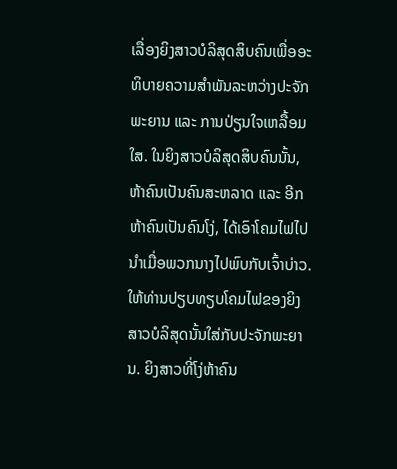ເລື່ອງຍິງສາວບໍລິສຸດສິບຄົນເພື່ອອະທິບາຍຄວາມສຳພັນລະຫວ່າງປະຈັກພະຍານ ແລະ ການປ່ຽນໃຈເຫລື້ອມໃສ. ໃນຍິງສາວບໍລິສຸດສິບຄົນນັ້ນ, ຫ້າຄົນເປັນຄົນສະຫລາດ ແລະ ອີກຫ້າຄົນເປັນຄົນໂງ່, ໄດ້ເອົາໂຄມໄຟໄປນຳເມື່ອພວກນາງໄປພົບກັບເຈົ້າບ່າວ. ໃຫ້ທ່ານປຽບທຽບໂຄມໄຟຂອງຍິງສາວບໍລິສຸດນັ້ນໃສ່ກັບປະຈັກພະຍານ. ຍິງສາວທີ່ໂງ່ຫ້າຄົນ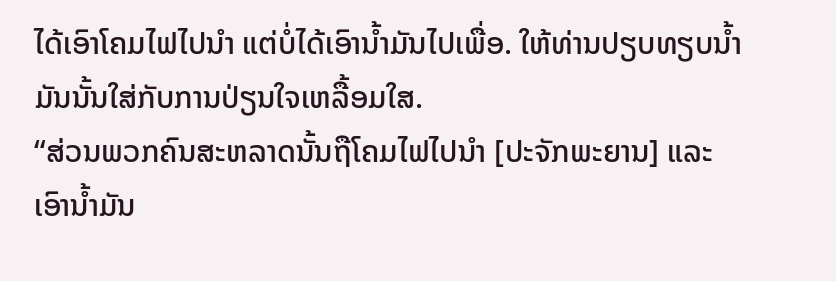ໄດ້ເອົາໂຄມໄຟໄປນຳ ແຕ່ບໍ່ໄດ້ເອົານ້ຳມັນໄປເພື່ອ. ໃຫ້ທ່ານປຽບທຽບນ້ຳມັນນັ້ນໃສ່ກັບການປ່ຽນໃຈເຫລື້ອມໃສ.
“ສ່ວນພວກຄົນສະຫລາດນັ້ນຖືໂຄມໄຟໄປນຳ [ປະຈັກພະຍານ] ແລະ ເອົານ້ຳມັນ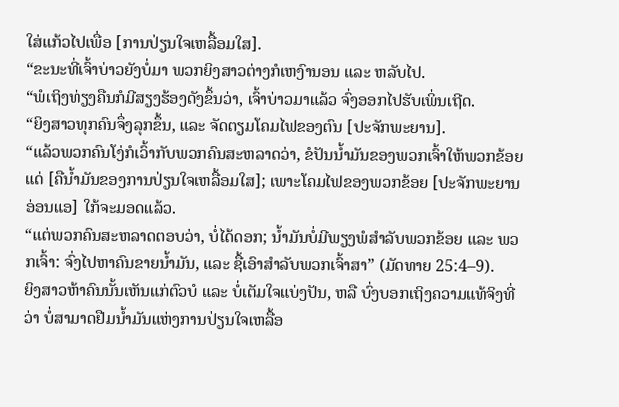ໃສ່ແກ້ວໄປເພື່ອ [ການປ່ຽນໃຈເຫລື້ອມໃສ].
“ຂະນະທີ່ເຈົ້າບ່າວຍັງບໍ່ມາ ພວກຍິງສາວຕ່າງກໍເຫງົານອນ ແລະ ຫລັບໄປ.
“ພໍເຖິງທ່ຽງຄືນກໍມີສຽງຮ້ອງດັງຂຶ້ນວ່າ, ເຈົ້າບ່າວມາແລ້ວ ຈົ່ງອອກໄປຮັບເພິ່ນເຖີດ.
“ຍິງສາວທຸກຄົນຈຶ່ງລຸກຂຶ້ນ, ແລະ ຈັດຕຽມໂຄມໄຟຂອງຕົນ [ປະຈັກພະຍານ].
“ແລ້ວພວກຄົນໂງ່ກໍເວົ້າກັບພວກຄົນສະຫລາດວ່າ, ຂໍປັນນ້ຳມັນຂອງພວກເຈົ້າໃຫ້ພວກຂ້ອຍແດ່ [ຄືນ້ຳມັນຂອງການປ່ຽນໃຈເຫລື້ອມໃສ]; ເພາະໂຄມໄຟຂອງພວກຂ້ອຍ [ປະຈັກພະຍານອ່ອນແອ] ໃກ້ຈະມອດແລ້ວ.
“ແຕ່ພວກຄົນສະຫລາດຕອບວ່າ, ບໍ່ໄດ້ດອກ; ນ້ຳມັນບໍ່ມີພຽງພໍສຳລັບພວກຂ້ອຍ ແລະ ພວກເຈົ້າ: ຈົ່ງໄປຫາຄົນຂາຍນ້ຳມັນ, ແລະ ຊື້ເອົາສຳລັບພວກເຈົ້າສາ” (ມັດທາຍ 25:4–9).
ຍິງສາວຫ້າຄົນນັ້ນເຫັນແກ່ຕົວບໍ ແລະ ບໍ່ເຕັມໃຈແບ່ງປັນ, ຫລື ບົ່ງບອກເຖິງຄວາມແທ້ຈິງທີ່ວ່າ ບໍ່ສາມາດຢືມນ້ຳມັນແຫ່ງການປ່ຽນໃຈເຫລື້ອ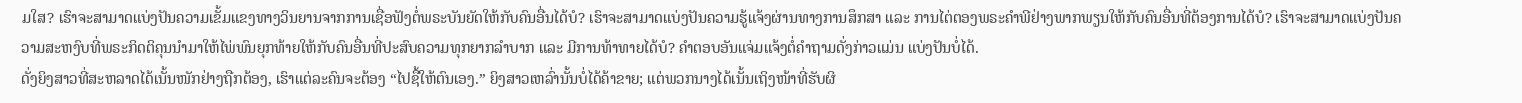ມໃສ? ເຮົາຈະສາມາດແບ່ງປັນຄວາມເຂັ້ມແຂງທາງວິນຍານຈາກການເຊື່ອຟັງຕໍ່ພຣະບັນຍັດໃຫ້ກັບຄົນອື່ນໄດ້ບໍ? ເຮົາຈະສາມາດແບ່ງປັນຄວາມຮູ້ແຈ້ງຜ່ານທາງການສຶກສາ ແລະ ການໄຕ່ຕອງພຣະຄຳພີຢ່າງພາກພຽນໃຫ້ກັບຄົນອື່ນທີ່ຕ້ອງການໄດ້ບໍ? ເຮົາຈະສາມາດແບ່ງປັນຄວາມສະຫງົບທີ່ພຣະກິດຕິຄຸນນຳມາໃຫ້ໄພ່ພົນຍຸກທ້າຍໃຫ້ກັບຄົນອື່ນທີ່ປະສົບຄວາມທຸກຍາກລຳບາກ ແລະ ມີການທ້າທາຍໄດ້ບໍ? ຄຳຕອບອັນແຈ່ມແຈ້ງຕໍ່ຄຳຖາມດັ່ງກ່າວແມ່ນ ແບ່ງປັນບໍ່ໄດ້.
ດັ່ງຍິງສາວທີ່ສະຫລາດໄດ້ເນັ້ນໜັກຢ່າງຖືກຕ້ອງ, ເຮົາແຕ່ລະຄົນຈະຕ້ອງ “ໄປຊື້ໃຫ້ຕົນເອງ.” ຍິງສາວເຫລົ່ານັ້ນບໍ່ໄດ້ຄ້າຂາຍ; ແຕ່ພວກນາງໄດ້ເນັ້ນເຖິງໜ້າທີ່ຮັບຜິ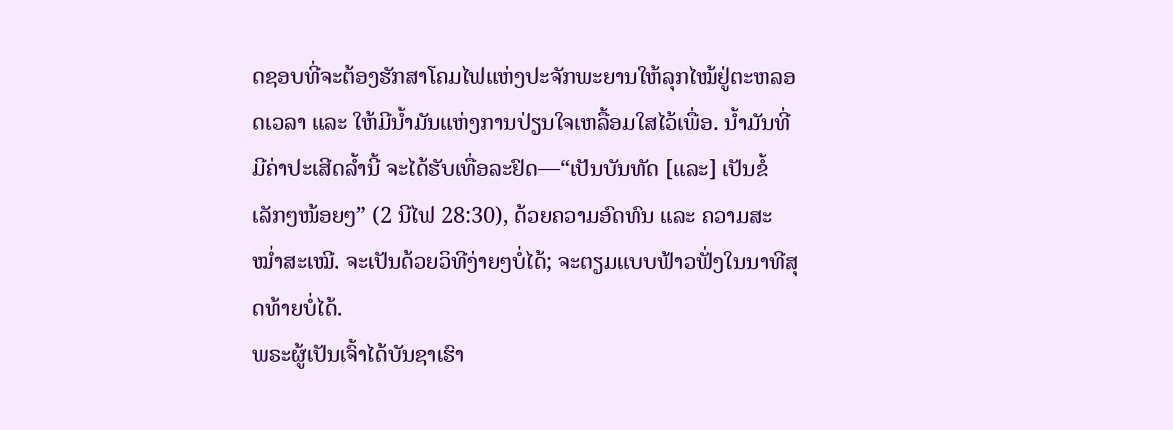ດຊອບທີ່ຈະຕ້ອງຮັກສາໂຄມໄຟແຫ່ງປະຈັກພະຍານໃຫ້ລຸກໄໝ້ຢູ່ຕະຫລອດເວລາ ແລະ ໃຫ້ມີນ້ຳມັນແຫ່ງການປ່ຽນໃຈເຫລື້ອມໃສໄວ້ເພື່ອ. ນ້ຳມັນທີ່ມີຄ່າປະເສີດລ້ຳນີ້ ຈະໄດ້ຮັບເທື່ອລະຢົດ—“ເປັນບັນທັດ [ແລະ] ເປັນຂໍ້ເລັກໆໜ້ອຍໆ” (2 ນີໄຟ 28:30), ດ້ວຍຄວາມອົດທົນ ແລະ ຄວາມສະໝ່ຳສະເໝີ. ຈະເປັນດ້ວຍວິທີງ່າຍໆບໍ່ໄດ້; ຈະຕຽມແບບຟ້າວຟັ່ງໃນນາທີສຸດທ້າຍບໍ່ໄດ້.
ພຣະຜູ້ເປັນເຈົ້າໄດ້ບັນຊາເຮົາ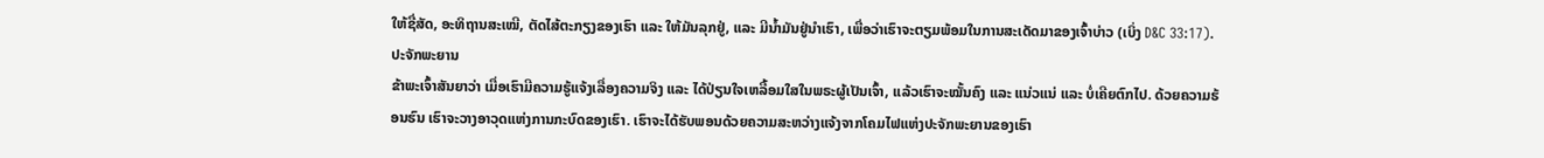ໃຫ້ຊື່ສັດ, ອະທິຖານສະເໝີ, ຕັດໄສ້ຕະກຽງຂອງເຮົາ ແລະ ໃຫ້ມັນລຸກຢູ່, ແລະ ມີນ້ຳມັນຢູ່ນຳເຮົາ, ເພື່ອວ່າເຮົາຈະຕຽມພ້ອມໃນການສະເດັດມາຂອງເຈົ້າບ່າວ (ເບິ່ງ D&C 33:17).
ປະຈັກພະຍານ
ຂ້າພະເຈົ້າສັນຍາວ່າ ເມື່ອເຮົາມີຄວາມຮູ້ແຈ້ງເລື່ອງຄວາມຈິງ ແລະ ໄດ້ປ່ຽນໃຈເຫລື້ອມໃສໃນພຣະຜູ້ເປັນເຈົ້າ, ແລ້ວເຮົາຈະໝັ້ນຄົງ ແລະ ແນ່ວແນ່ ແລະ ບໍ່ເຄີຍຕົກໄປ. ດ້ວຍຄວາມຮ້ອນຮົນ ເຮົາຈະວາງອາວຸດແຫ່ງການກະບົດຂອງເຮົາ. ເຮົາຈະໄດ້ຮັບພອນດ້ວຍຄວາມສະຫວ່າງແຈ້ງຈາກໂຄມໄຟແຫ່ງປະຈັກພະຍານຂອງເຮົາ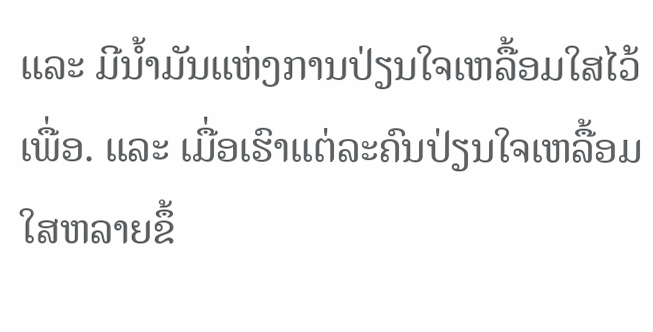ແລະ ມີນ້ຳມັນແຫ່ງການປ່ຽນໃຈເຫລື້ອມໃສໄວ້ເພື່ອ. ແລະ ເມື່ອເຮົາແຕ່ລະຄົນປ່ຽນໃຈເຫລື້ອມໃສຫລາຍຂຶ້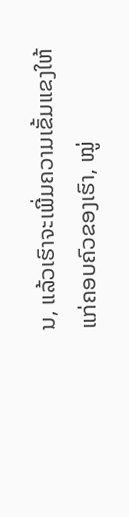ນ, ແລ້ວເຮົາຈະເພີ່ມຄວາມເຂັ້ມແຂງໃຫ້ແກ່ຄອບຄົວຂອງເຮົາ, ໝູ່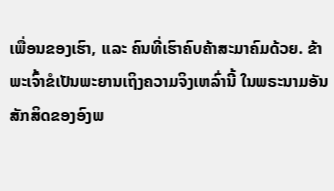ເພື່ອນຂອງເຮົາ, ແລະ ຄົນທີ່ເຮົາຄົບຄ້າສະມາຄົມດ້ວຍ. ຂ້າພະເຈົ້າຂໍເປັນພະຍານເຖິງຄວາມຈິງເຫລົ່ານີ້ ໃນພຣະນາມອັນສັກສິດຂອງອົງພ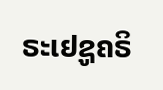ຣະເຢຊູຄຣິ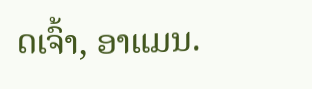ດເຈົ້າ, ອາແມນ.